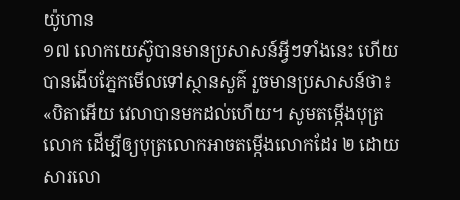យ៉ូហាន
១៧ លោកយេស៊ូបានមានប្រសាសន៍អ្វីៗទាំងនេះ ហើយបានងើបភ្នែកមើលទៅស្ថានសួគ៌ រួចមានប្រសាសន៍ថា៖ «បិតាអើយ វេលាបានមកដល់ហើយ។ សូមតម្កើងបុត្រលោក ដើម្បីឲ្យបុត្រលោកអាចតម្កើងលោកដែរ ២ ដោយសារលោ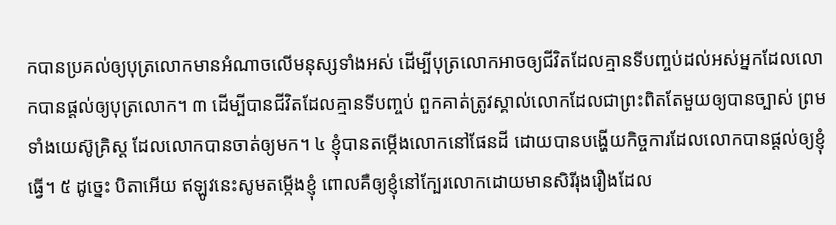កបានប្រគល់ឲ្យបុត្រលោកមានអំណាចលើមនុស្សទាំងអស់ ដើម្បីបុត្រលោកអាចឲ្យជីវិតដែលគ្មានទីបញ្ចប់ដល់អស់អ្នកដែលលោកបានផ្ដល់ឲ្យបុត្រលោក។ ៣ ដើម្បីបានជីវិតដែលគ្មានទីបញ្ចប់ ពួកគាត់ត្រូវស្គាល់លោកដែលជាព្រះពិតតែមួយឲ្យបានច្បាស់ ព្រមទាំងយេស៊ូគ្រិស្ត ដែលលោកបានចាត់ឲ្យមក។ ៤ ខ្ញុំបានតម្កើងលោកនៅផែនដី ដោយបានបង្ហើយកិច្ចការដែលលោកបានផ្ដល់ឲ្យខ្ញុំធ្វើ។ ៥ ដូច្នេះ បិតាអើយ ឥឡូវនេះសូមតម្កើងខ្ញុំ ពោលគឺឲ្យខ្ញុំនៅក្បែរលោកដោយមានសិរីរុងរឿងដែល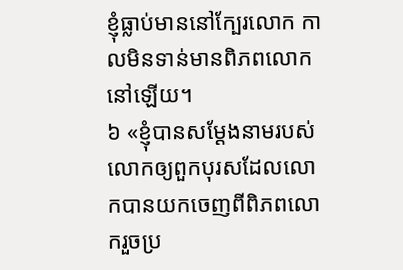ខ្ញុំធ្លាប់មាននៅក្បែរលោក កាលមិនទាន់មានពិភពលោកនៅឡើយ។
៦ «ខ្ញុំបានសម្ដែងនាមរបស់លោកឲ្យពួកបុរសដែលលោកបានយកចេញពីពិភពលោករួចប្រ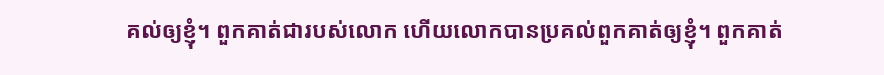គល់ឲ្យខ្ញុំ។ ពួកគាត់ជារបស់លោក ហើយលោកបានប្រគល់ពួកគាត់ឲ្យខ្ញុំ។ ពួកគាត់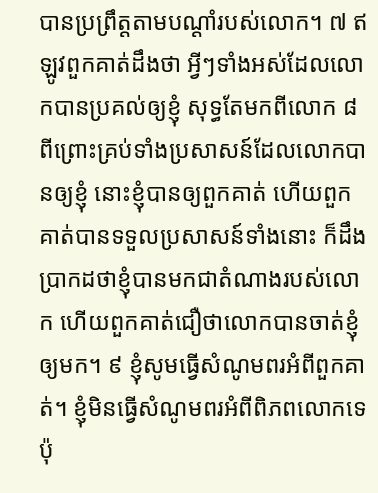បានប្រព្រឹត្តតាមបណ្ដាំរបស់លោក។ ៧ ឥឡូវពួកគាត់ដឹងថា អ្វីៗទាំងអស់ដែលលោកបានប្រគល់ឲ្យខ្ញុំ សុទ្ធតែមកពីលោក ៨ ពីព្រោះគ្រប់ទាំងប្រសាសន៍ដែលលោកបានឲ្យខ្ញុំ នោះខ្ញុំបានឲ្យពួកគាត់ ហើយពួកគាត់បានទទួលប្រសាសន៍ទាំងនោះ ក៏ដឹងប្រាកដថាខ្ញុំបានមកជាតំណាងរបស់លោក ហើយពួកគាត់ជឿថាលោកបានចាត់ខ្ញុំឲ្យមក។ ៩ ខ្ញុំសូមធ្វើសំណូមពរអំពីពួកគាត់។ ខ្ញុំមិនធ្វើសំណូមពរអំពីពិភពលោកទេ ប៉ុ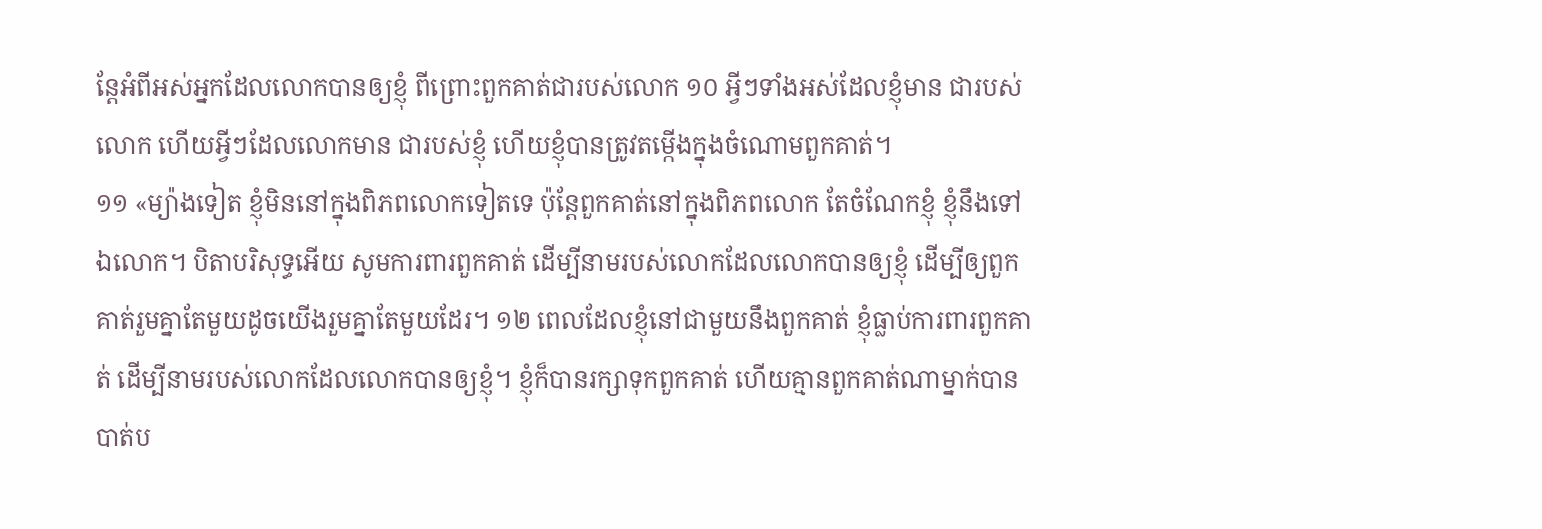ន្តែអំពីអស់អ្នកដែលលោកបានឲ្យខ្ញុំ ពីព្រោះពួកគាត់ជារបស់លោក ១០ អ្វីៗទាំងអស់ដែលខ្ញុំមាន ជារបស់លោក ហើយអ្វីៗដែលលោកមាន ជារបស់ខ្ញុំ ហើយខ្ញុំបានត្រូវតម្កើងក្នុងចំណោមពួកគាត់។
១១ «ម្យ៉ាងទៀត ខ្ញុំមិននៅក្នុងពិភពលោកទៀតទេ ប៉ុន្តែពួកគាត់នៅក្នុងពិភពលោក តែចំណែកខ្ញុំ ខ្ញុំនឹងទៅឯលោក។ បិតាបរិសុទ្ធអើយ សូមការពារពួកគាត់ ដើម្បីនាមរបស់លោកដែលលោកបានឲ្យខ្ញុំ ដើម្បីឲ្យពួកគាត់រួមគ្នាតែមួយដូចយើងរួមគ្នាតែមួយដែរ។ ១២ ពេលដែលខ្ញុំនៅជាមួយនឹងពួកគាត់ ខ្ញុំធ្លាប់ការពារពួកគាត់ ដើម្បីនាមរបស់លោកដែលលោកបានឲ្យខ្ញុំ។ ខ្ញុំក៏បានរក្សាទុកពួកគាត់ ហើយគ្មានពួកគាត់ណាម្នាក់បានបាត់ប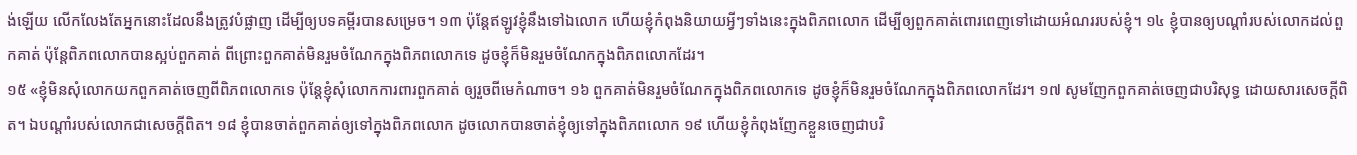ង់ឡើយ លើកលែងតែអ្នកនោះដែលនឹងត្រូវបំផ្លាញ ដើម្បីឲ្យបទគម្ពីរបានសម្រេច។ ១៣ ប៉ុន្តែឥឡូវខ្ញុំនឹងទៅឯលោក ហើយខ្ញុំកំពុងនិយាយអ្វីៗទាំងនេះក្នុងពិភពលោក ដើម្បីឲ្យពួកគាត់ពោរពេញទៅដោយអំណររបស់ខ្ញុំ។ ១៤ ខ្ញុំបានឲ្យបណ្ដាំរបស់លោកដល់ពួកគាត់ ប៉ុន្តែពិភពលោកបានស្អប់ពួកគាត់ ពីព្រោះពួកគាត់មិនរួមចំណែកក្នុងពិភពលោកទេ ដូចខ្ញុំក៏មិនរួមចំណែកក្នុងពិភពលោកដែរ។
១៥ «ខ្ញុំមិនសុំលោកយកពួកគាត់ចេញពីពិភពលោកទេ ប៉ុន្តែខ្ញុំសុំលោកការពារពួកគាត់ ឲ្យរួចពីមេកំណាច។ ១៦ ពួកគាត់មិនរួមចំណែកក្នុងពិភពលោកទេ ដូចខ្ញុំក៏មិនរួមចំណែកក្នុងពិភពលោកដែរ។ ១៧ សូមញែកពួកគាត់ចេញជាបរិសុទ្ធ ដោយសារសេចក្ដីពិត។ ឯបណ្ដាំរបស់លោកជាសេចក្ដីពិត។ ១៨ ខ្ញុំបានចាត់ពួកគាត់ឲ្យទៅក្នុងពិភពលោក ដូចលោកបានចាត់ខ្ញុំឲ្យទៅក្នុងពិភពលោក ១៩ ហើយខ្ញុំកំពុងញែកខ្លួនចេញជាបរិ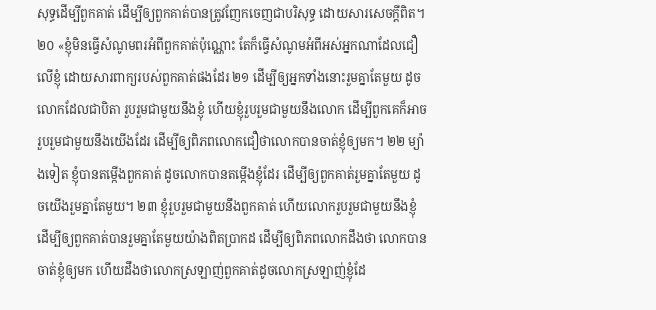សុទ្ធដើម្បីពួកគាត់ ដើម្បីឲ្យពួកគាត់បានត្រូវញែកចេញជាបរិសុទ្ធ ដោយសារសេចក្ដីពិត។
២០ «ខ្ញុំមិនធ្វើសំណូមពរអំពីពួកគាត់ប៉ុណ្ណោះ តែក៏ធ្វើសំណូមអំពីអស់អ្នកណាដែលជឿលើខ្ញុំ ដោយសារពាក្យរបស់ពួកគាត់ផងដែរ ២១ ដើម្បីឲ្យអ្នកទាំងនោះរួមគ្នាតែមួយ ដូចលោកដែលជាបិតា រួបរួមជាមួយនឹងខ្ញុំ ហើយខ្ញុំរួបរួមជាមួយនឹងលោក ដើម្បីពួកគេក៏អាចរួបរួមជាមួយនឹងយើងដែរ ដើម្បីឲ្យពិភពលោកជឿថាលោកបានចាត់ខ្ញុំឲ្យមក។ ២២ ម្យ៉ាងទៀត ខ្ញុំបានតម្កើងពួកគាត់ ដូចលោកបានតម្កើងខ្ញុំដែរ ដើម្បីឲ្យពួកគាត់រួមគ្នាតែមួយ ដូចយើងរួមគ្នាតែមួយ។ ២៣ ខ្ញុំរួបរួមជាមួយនឹងពួកគាត់ ហើយលោករួបរួមជាមួយនឹងខ្ញុំ ដើម្បីឲ្យពួកគាត់បានរួមគ្នាតែមួយយ៉ាងពិតប្រាកដ ដើម្បីឲ្យពិភពលោកដឹងថា លោកបានចាត់ខ្ញុំឲ្យមក ហើយដឹងថាលោកស្រឡាញ់ពួកគាត់ដូចលោកស្រឡាញ់ខ្ញុំដែ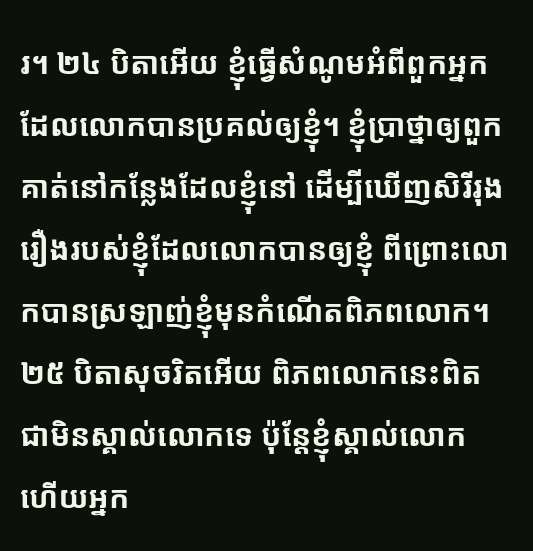រ។ ២៤ បិតាអើយ ខ្ញុំធ្វើសំណូមអំពីពួកអ្នកដែលលោកបានប្រគល់ឲ្យខ្ញុំ។ ខ្ញុំប្រាថ្នាឲ្យពួកគាត់នៅកន្លែងដែលខ្ញុំនៅ ដើម្បីឃើញសិរីរុងរឿងរបស់ខ្ញុំដែលលោកបានឲ្យខ្ញុំ ពីព្រោះលោកបានស្រឡាញ់ខ្ញុំមុនកំណើតពិភពលោក។ ២៥ បិតាសុចរិតអើយ ពិភពលោកនេះពិតជាមិនស្គាល់លោកទេ ប៉ុន្តែខ្ញុំស្គាល់លោក ហើយអ្នក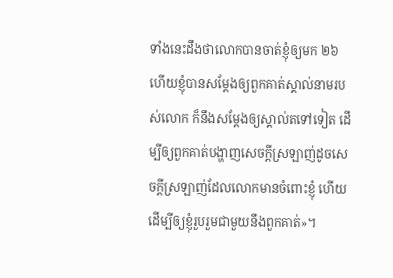ទាំងនេះដឹងថាលោកបានចាត់ខ្ញុំឲ្យមក ២៦ ហើយខ្ញុំបានសម្ដែងឲ្យពួកគាត់ស្គាល់នាមរបស់លោក ក៏នឹងសម្ដែងឲ្យស្គាល់តទៅទៀត ដើម្បីឲ្យពួកគាត់បង្ហាញសេចក្ដីស្រឡាញ់ដូចសេចក្ដីស្រឡាញ់ដែលលោកមានចំពោះខ្ញុំ ហើយដើម្បីឲ្យខ្ញុំរួបរួមជាមួយនឹងពួកគាត់»។